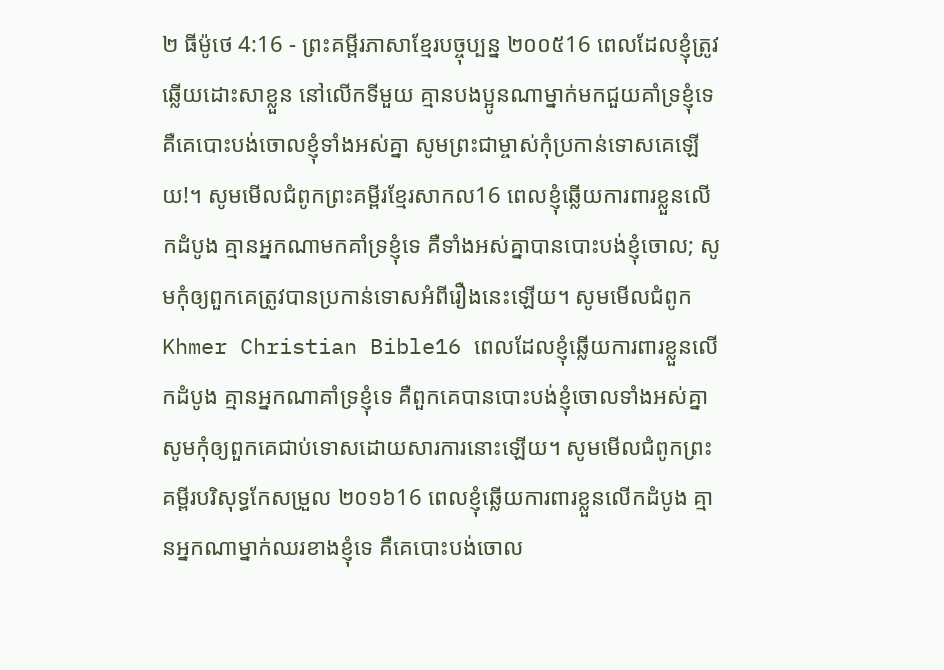២ ធីម៉ូថេ 4:16 - ព្រះគម្ពីរភាសាខ្មែរបច្ចុប្បន្ន ២០០៥16 ពេលដែលខ្ញុំត្រូវឆ្លើយដោះសាខ្លួន នៅលើកទីមួយ គ្មានបងប្អូនណាម្នាក់មកជួយគាំទ្រខ្ញុំទេ គឺគេបោះបង់ចោលខ្ញុំទាំងអស់គ្នា សូមព្រះជាម្ចាស់កុំប្រកាន់ទោសគេឡើយ!។ សូមមើលជំពូកព្រះគម្ពីរខ្មែរសាកល16 ពេលខ្ញុំឆ្លើយការពារខ្លួនលើកដំបូង គ្មានអ្នកណាមកគាំទ្រខ្ញុំទេ គឺទាំងអស់គ្នាបានបោះបង់ខ្ញុំចោល; សូមកុំឲ្យពួកគេត្រូវបានប្រកាន់ទោសអំពីរឿងនេះឡើយ។ សូមមើលជំពូកKhmer Christian Bible16 ពេលដែលខ្ញុំឆ្លើយការពារខ្លួនលើកដំបូង គ្មានអ្នកណាគាំទ្រខ្ញុំទេ គឺពួកគេបានបោះបង់ខ្ញុំចោលទាំងអស់គ្នា សូមកុំឲ្យពួកគេជាប់ទោសដោយសារការនោះឡើយ។ សូមមើលជំពូកព្រះគម្ពីរបរិសុទ្ធកែសម្រួល ២០១៦16 ពេលខ្ញុំឆ្លើយការពារខ្លួនលើកដំបូង គ្មានអ្នកណាម្នាក់ឈរខាងខ្ញុំទេ គឺគេបោះបង់ចោល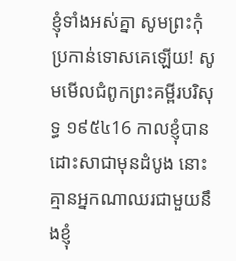ខ្ញុំទាំងអស់គ្នា សូមព្រះកុំប្រកាន់ទោសគេឡើយ! សូមមើលជំពូកព្រះគម្ពីរបរិសុទ្ធ ១៩៥៤16 កាលខ្ញុំបានដោះសាជាមុនដំបូង នោះគ្មានអ្នកណាឈរជាមួយនឹងខ្ញុំ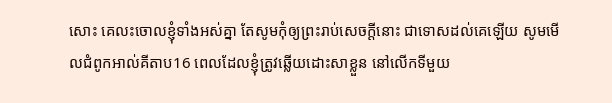សោះ គេលះចោលខ្ញុំទាំងអស់គ្នា តែសូមកុំឲ្យព្រះរាប់សេចក្ដីនោះ ជាទោសដល់គេឡើយ សូមមើលជំពូកអាល់គីតាប16 ពេលដែលខ្ញុំត្រូវឆ្លើយដោះសាខ្លួន នៅលើកទីមួយ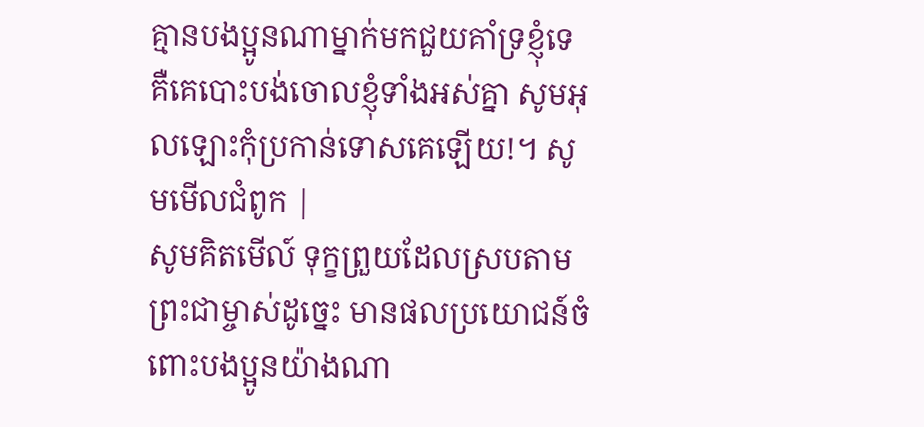គ្មានបងប្អូនណាម្នាក់មកជួយគាំទ្រខ្ញុំទេ គឺគេបោះបង់ចោលខ្ញុំទាំងអស់គ្នា សូមអុលឡោះកុំប្រកាន់ទោសគេឡើយ!។ សូមមើលជំពូក |
សូមគិតមើល៍ ទុក្ខព្រួយដែលស្របតាមព្រះជាម្ចាស់ដូច្នេះ មានផលប្រយោជន៍ចំពោះបងប្អូនយ៉ាងណា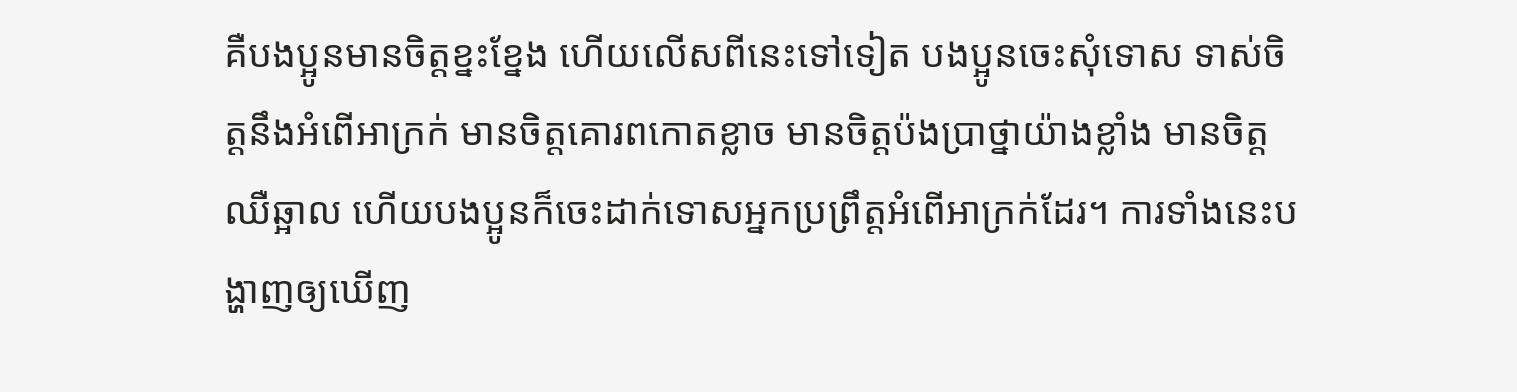គឺបងប្អូនមានចិត្តខ្នះខ្នែង ហើយលើសពីនេះទៅទៀត បងប្អូនចេះសុំទោស ទាស់ចិត្តនឹងអំពើអាក្រក់ មានចិត្តគោរពកោតខ្លាច មានចិត្តប៉ងប្រាថ្នាយ៉ាងខ្លាំង មានចិត្តឈឺឆ្អាល ហើយបងប្អូនក៏ចេះដាក់ទោសអ្នកប្រព្រឹត្តអំពើអាក្រក់ដែរ។ ការទាំងនេះបង្ហាញឲ្យឃើញ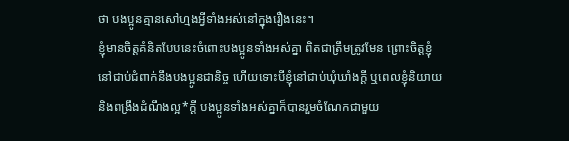ថា បងប្អូនគ្មានសៅហ្មងអ្វីទាំងអស់នៅក្នុងរឿងនេះ។
ខ្ញុំមានចិត្តគំនិតបែបនេះចំពោះបងប្អូនទាំងអស់គ្នា ពិតជាត្រឹមត្រូវមែន ព្រោះចិត្តខ្ញុំនៅជាប់ជំពាក់នឹងបងប្អូនជានិច្ច ហើយទោះបីខ្ញុំនៅជាប់ឃុំឃាំងក្ដី ឬពេលខ្ញុំនិយាយ និងពង្រឹងដំណឹងល្អ*ក្ដី បងប្អូនទាំងអស់គ្នាក៏បានរួមចំណែកជាមួយ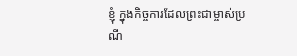ខ្ញុំ ក្នុងកិច្ចការដែលព្រះជាម្ចាស់ប្រណី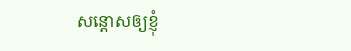សន្ដោសឲ្យខ្ញុំ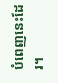បំពេញនេះដែរ។